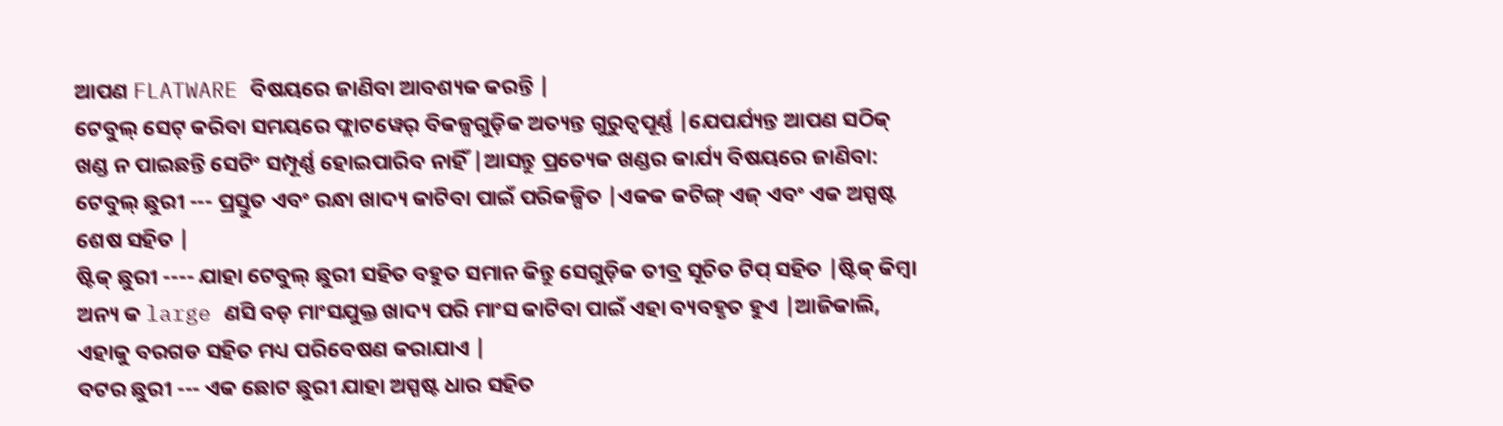ଆପଣ FLATWARE ବିଷୟରେ ଜାଣିବା ଆବଶ୍ୟକ କରନ୍ତି |
ଟେବୁଲ୍ ସେଟ୍ କରିବା ସମୟରେ ଫ୍ଲାଟୱେର୍ ବିକଳ୍ପଗୁଡ଼ିକ ଅତ୍ୟନ୍ତ ଗୁରୁତ୍ୱପୂର୍ଣ୍ଣ |ଯେପର୍ଯ୍ୟନ୍ତ ଆପଣ ସଠିକ୍ ଖଣ୍ଡ ନ ପାଇଛନ୍ତି ସେଟିଂ ସମ୍ପୂର୍ଣ୍ଣ ହୋଇପାରିବ ନାହିଁ |ଆସନ୍ତୁ ପ୍ରତ୍ୟେକ ଖଣ୍ଡର କାର୍ଯ୍ୟ ବିଷୟରେ ଜାଣିବା:
ଟେବୁଲ୍ ଛୁରୀ --- ପ୍ରସ୍ତୁତ ଏବଂ ରନ୍ଧା ଖାଦ୍ୟ କାଟିବା ପାଇଁ ପରିକଳ୍ପିତ |ଏକକ କଟିଙ୍ଗ୍ ଏଜ୍ ଏବଂ ଏକ ଅସ୍ପଷ୍ଟ ଶେଷ ସହିତ |
ଷ୍ଟିକ୍ ଛୁରୀ ---- ଯାହା ଟେବୁଲ୍ ଛୁରୀ ସହିତ ବହୁତ ସମାନ କିନ୍ତୁ ସେଗୁଡ଼ିକ ତୀବ୍ର ସୂଚିତ ଟିପ୍ ସହିତ |ଷ୍ଟିକ୍ କିମ୍ବା ଅନ୍ୟ କ large ଣସି ବଡ଼ ମାଂସଯୁକ୍ତ ଖାଦ୍ୟ ପରି ମାଂସ କାଟିବା ପାଇଁ ଏହା ବ୍ୟବହୃତ ହୁଏ |ଆଜିକାଲି, ଏହାକୁ ବରଗଡ ସହିତ ମଧ୍ୟ ପରିବେଷଣ କରାଯାଏ |
ବଟର ଛୁରୀ --- ଏକ ଛୋଟ ଛୁରୀ ଯାହା ଅସ୍ପଷ୍ଟ ଧାର ସହିତ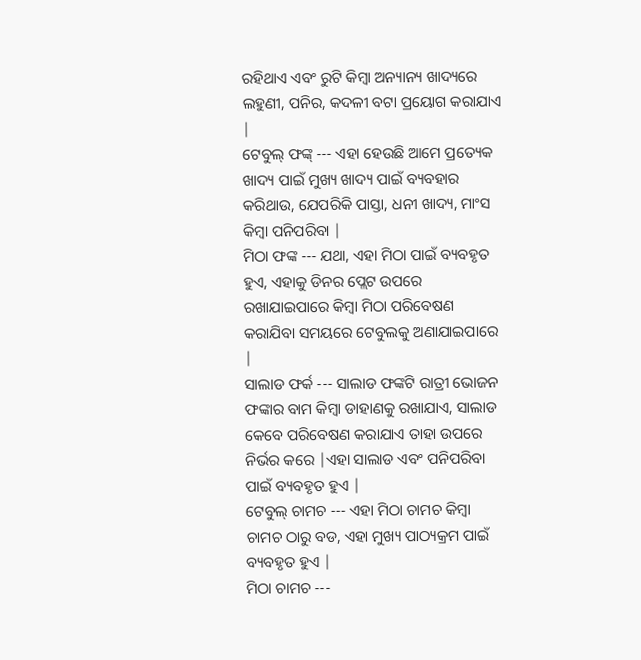ରହିଥାଏ ଏବଂ ରୁଟି କିମ୍ବା ଅନ୍ୟାନ୍ୟ ଖାଦ୍ୟରେ ଲହୁଣୀ, ପନିର, କଦଳୀ ବଟା ପ୍ରୟୋଗ କରାଯାଏ |
ଟେବୁଲ୍ ଫଙ୍କ୍ --- ଏହା ହେଉଛି ଆମେ ପ୍ରତ୍ୟେକ ଖାଦ୍ୟ ପାଇଁ ମୁଖ୍ୟ ଖାଦ୍ୟ ପାଇଁ ବ୍ୟବହାର କରିଥାଉ, ଯେପରିକି ପାସ୍ତା, ଧନୀ ଖାଦ୍ୟ, ମାଂସ କିମ୍ବା ପନିପରିବା |
ମିଠା ଫଙ୍କ --- ଯଥା, ଏହା ମିଠା ପାଇଁ ବ୍ୟବହୃତ ହୁଏ, ଏହାକୁ ଡିନର ପ୍ଲେଟ ଉପରେ ରଖାଯାଇପାରେ କିମ୍ବା ମିଠା ପରିବେଷଣ କରାଯିବା ସମୟରେ ଟେବୁଲକୁ ଅଣାଯାଇପାରେ |
ସାଲାଡ ଫର୍କ --- ସାଲାଡ ଫଙ୍କଟି ରାତ୍ରୀ ଭୋଜନ ଫଙ୍କାର ବାମ କିମ୍ବା ଡାହାଣକୁ ରଖାଯାଏ, ସାଲାଡ କେବେ ପରିବେଷଣ କରାଯାଏ ତାହା ଉପରେ ନିର୍ଭର କରେ |ଏହା ସାଲାଡ ଏବଂ ପନିପରିବା ପାଇଁ ବ୍ୟବହୃତ ହୁଏ |
ଟେବୁଲ୍ ଚାମଚ --- ଏହା ମିଠା ଚାମଚ କିମ୍ବା ଚାମଚ ଠାରୁ ବଡ, ଏହା ମୁଖ୍ୟ ପାଠ୍ୟକ୍ରମ ପାଇଁ ବ୍ୟବହୃତ ହୁଏ |
ମିଠା ଚାମଚ ---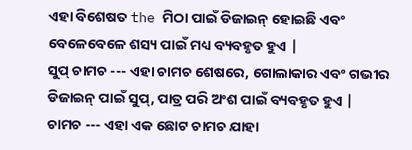ଏହା ବିଶେଷତ the ମିଠା ପାଇଁ ଡିଜାଇନ୍ ହୋଇଛି ଏବଂ ବେଳେବେଳେ ଶସ୍ୟ ପାଇଁ ମଧ୍ୟ ବ୍ୟବହୃତ ହୁଏ |
ସୁପ୍ ଚାମଚ --- ଏହା ଚାମଚ ଶେଷରେ, ଗୋଲାକାର ଏବଂ ଗଭୀର ଡିଜାଇନ୍ ପାଇଁ ସୁପ୍, ପାତ୍ର ପରି ଅଂଶ ପାଇଁ ବ୍ୟବହୃତ ହୁଏ |
ଚାମଚ --- ଏହା ଏକ ଛୋଟ ଚାମଚ ଯାହା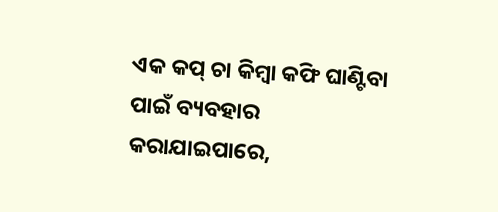ଏକ କପ୍ ଚା କିମ୍ବା କଫି ଘାଣ୍ଟିବା ପାଇଁ ବ୍ୟବହାର କରାଯାଇପାରେ,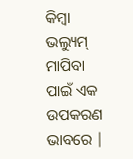କିମ୍ବା ଭଲ୍ୟୁମ୍ ମାପିବା ପାଇଁ ଏକ ଉପକରଣ ଭାବରେ |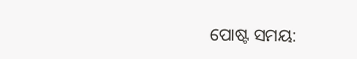ପୋଷ୍ଟ ସମୟ: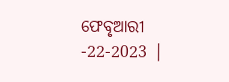ଫେବୃଆରୀ -22-2023 |